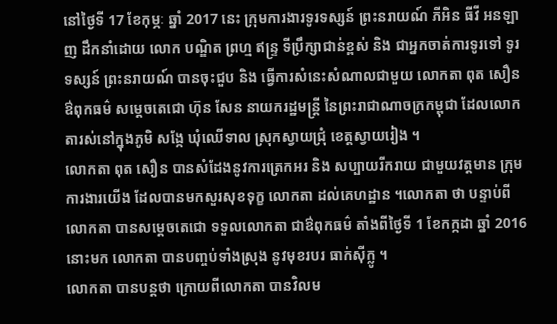នៅថ្ងៃទី 17 ខែកុម្ភៈ ឆ្នាំ 2017 នេះ ក្រុមការងារទូរទស្សន៍ ព្រះនរាយណ៍ ភីអិន ធីវី អនឡាញ ដឹកនាំដោយ លោក បណ្ឌិត ព្រហ្ម ឥន្ទ្រ ទីប្រឹក្សាជាន់ខ្ពស់ និង ជាអ្នកចាត់ការទូរទៅ ទូរទស្សន៍ ព្រះនរាយណ៍ បានចុះជួប និង ធ្វើការសំនេះសំណាលជាមួយ លោកតា ពុត សឿន ឳពុកធម៌ សម្តេចតេជោ ហ៊ុន សែន នាយករដ្ឋមន្ត្រី នៃព្រះរាជាណាចក្រកម្ពុជា ដែលលោកតារស់នៅក្នុងភូមិ សង្កែ ឃុំឈើទាល ស្រុកស្វាយជ្រុំ ខេត្តស្វាយរៀង ។
លោកតា ពុត សឿន បានសំដែងនូវការត្រេកអរ និង សប្បាយរីករាយ ជាមួយវត្តមាន ក្រុមការងារយើង ដែលបានមកសួរសុខទុក្ខ លោកតា ដល់គេហដ្ឋាន ។លោកតា ថា បន្ទាប់ពីលោកតា បានសម្តេចតេជោ ទទួលលោកតា ជាឳពុកធម៌ តាំងពីថ្ងៃទី 1 ខែកក្កដា ឆ្នាំ 2016 នោះមក លោកតា បានបញ្ចប់ទាំងស្រុង នូវមុខរបរ ធាក់ស៊ីក្លូ ។
លោកតា បានបន្តថា ក្រោយពីលោកតា បានវិលម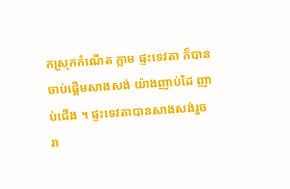កស្រុកកំណើត ភ្លាម ផ្ទះទេវតា ក៏បានចាប់ផ្តើមសាងសង់ យ៉ាងញាប់ដៃ ញាប់ជើង ។ ផ្ទះទេវតាបានសាងសង់រួចរា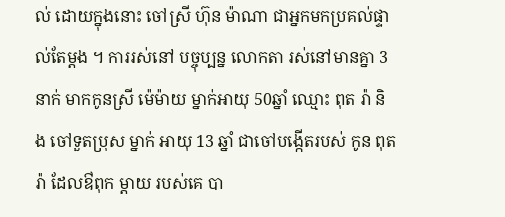ល់ ដោយក្នុងនោះ ចៅស្រី ហ៊ុន ម៉ាណា ជាអ្នកមកប្រគល់ផ្ទាល់តែម្តង ។ ការរស់នៅ បច្ចុប្បន្ន លោកតា រស់នៅមានគ្នា 3 នាក់ មាកកូនស្រី ម៉េម៉ាយ ម្នាក់អាយុ 50ឆ្នាំ ឈ្មោះ ពុត រ៉ា និង ចៅទួតប្រុស ម្នាក់ អាយុ 13 ឆ្នាំ ជាចៅបង្កើតរបស់ កូន ពុត រ៉ា ដែលឳពុក ម្តាយ របស់គេ បា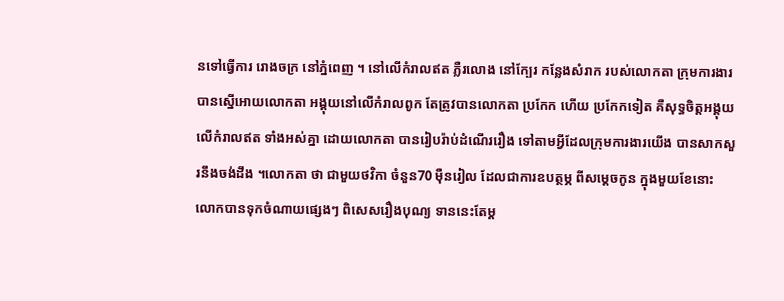នទៅធ្វើការ រោងចក្រ នៅភ្នំពេញ ។ នៅលើកំរាលឥត ភ្លឺរលោង នៅក្បែរ កន្លែងសំរាក របស់លោកតា ក្រុមការងារ បានស្នើអោយលោកតា អង្គុយនៅលើកំរាលពូក តែត្រូវបានលោកតា ប្រកែក ហើយ ប្រកែកទៀត គឺសុទ្ធចិត្តអង្គុយ លើកំរាលឥត ទាំងអស់គ្នា ដោយលោកតា បានរៀបរ៉ាប់ដំណើររឿង ទៅតាមអ្វីដែលក្រុមការងារយើង បានសាកសួរនឹងចង់ដឹង ។លោកតា ថា ជាមួយថវិកា ចំនួន70 ម៉ឺនរៀល ដែលជាការឧបត្ថម្ភ ពីសម្តេចកូន ក្នុងមួយខែនោះ លោកបានទុកចំណាយផ្សេងៗ ពិសេសរឿងបុណ្យ ទាននេះតែម្ត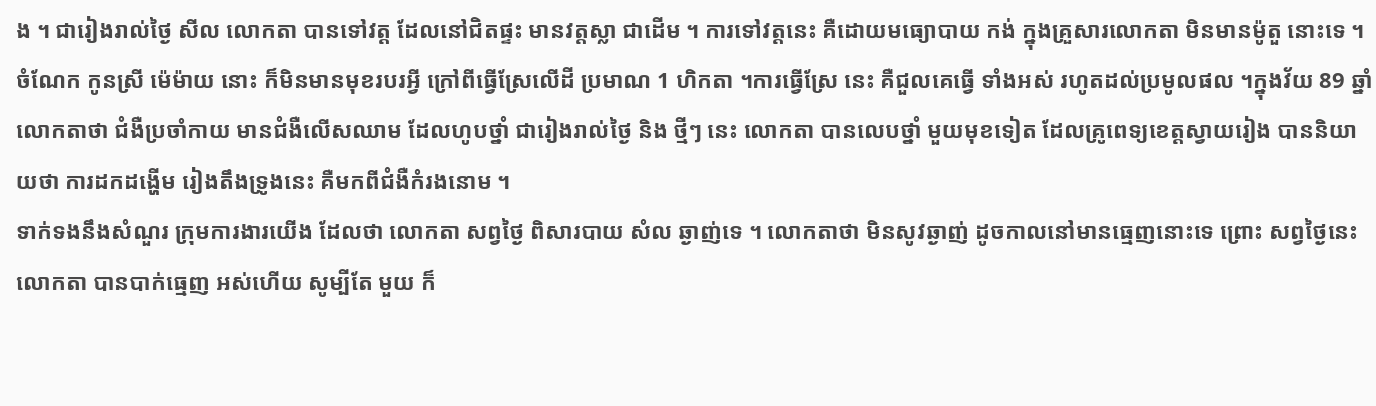ង ។ ជារៀងរាល់ថ្ងៃ សីល លោកតា បានទៅវត្ត ដែលនៅជិតផ្ទះ មានវត្តស្លា ជាដើម ។ ការទៅវត្តនេះ គឺដោយមធ្យោបាយ កង់ ក្នុងគ្រួសារលោកតា មិនមានម៉ូតួ នោះទេ ។ចំណែក កូនស្រី ម៉េម៉ាយ នោះ ក៏មិនមានមុខរបរអ្វី ក្រៅពីធ្វើស្រែលើដី ប្រមាណ 1 ហិកតា ។ការធ្វើស្រែ នេះ គឺជួលគេធ្វើ ទាំងអស់ រហូតដល់ប្រមូលផល ។ក្នុងវ័យ 89 ឆ្នាំ លោកតាថា ជំងឺប្រចាំកាយ មានជំងឺលើសឈាម ដែលហូបថ្នាំ ជារៀងរាល់ថ្ងៃ និង ថ្មីៗ នេះ លោកតា បានលេបថ្នាំ មួយមុខទៀត ដែលគ្រូពេទ្យខេត្តស្វាយរៀង បាននិយាយថា ការដកដង្ហើម រៀងតឹងទ្រូងនេះ គឺមកពីជំងឺកំរងនោម ។
ទាក់ទងនឹងសំណួរ ក្រុមការងារយើង ដែលថា លោកតា សព្វថ្ងៃ ពិសារបាយ សំល ឆ្ងាញ់ទេ ។ លោកតាថា មិនសូវឆ្ងាញ់ ដូចកាលនៅមានធ្មេញនោះទេ ព្រោះ សព្វថ្ងៃនេះ លោកតា បានបាក់ធ្មេញ អស់ហើយ សូម្បីតែ មួយ ក៏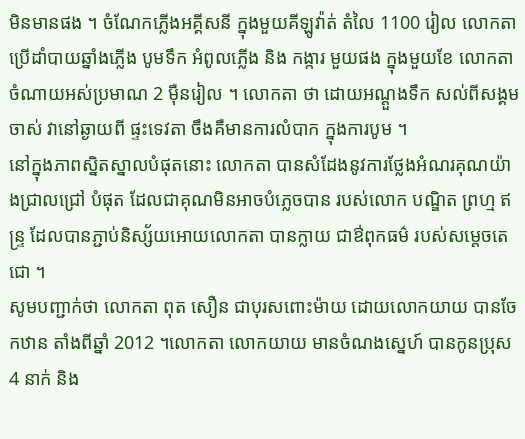មិនមានផង ។ ចំណែកភ្លើងអគ្គីសនី ក្នុងមួយគីឡូវ៉ាត់ តំលៃ 1100 រៀល លោកតា ប្រើដាំបាយឆ្នាំងភ្លើង បូមទឹក អំពូលភ្លើង និង កង្ការ មួយផង ក្នុងមួយខែ លោកតា ចំណាយអស់ប្រមាណ 2 ម៉ឺនរៀល ។ លោកតា ថា ដោយអណ្តួងទឹក សល់ពីសង្គមចាស់ វានៅឆ្ងាយពី ផ្ទះទេវតា ចឹងគឺមានការលំបាក ក្នុងការបូម ។
នៅក្នុងភាពស្និតស្នាលបំផុតនោះ លោកតា បានសំដែងនូវការថ្លែងអំណរគុណយ៉ាងជ្រាលជ្រៅ បំផុត ដែលជាគុណមិនអាចបំភ្លេចបាន របស់លោក បណ្ឌិត ព្រហ្ម ឥន្ទ្រ ដែលបានភ្ជាប់និស្ស័យអោយលោកតា បានក្លាយ ជាឳពុកធម៌ របស់សម្តេចតេជោ ។
សូមបញ្ជាក់ថា លោកតា ពុត សឿន ជាបុរសពោះម៉ាយ ដោយលោកយាយ បានចែកឋាន តាំងពីឆ្នាំ 2012 ។លោកតា លោកយាយ មានចំណងស្នេហ៍ បានកូនប្រុស4 នាក់ និង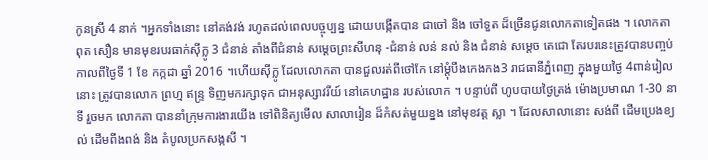កូនស្រី 4 នាក់ ។អ្នកទាំងនោះ នៅគង់វង់ រហូតដល់ពេលបច្ចុប្បន្ន ដោយបង្កើតបាន ជាចៅ និង ចៅទួត ដ៏ច្រើនជូនលោកតាទៀតផង ។ លោកតា ពុត សឿន មានមុខរបរធាក់ស៊ីក្លូ 3 ជំនាន់ តាំងពីជំនាន់ សម្តេចព្រះសីហនុ -ជំនាន់ លន់ នល់ និង ជំនាន់ សម្តេច តេជោ តែរបរនេះត្រូវបានបញ្ចប់ កាលពីថ្ងៃទី 1 ខែ កក្កដា ឆ្នាំ 2016 ។ហើយស៊ីក្លូ ដែលលោកតា បានជួលរត់ពីថៅកែ នៅម្តុំបឹងកេងកង3 រាជធានីភ្នំពេញ ក្នុងមួយថ្ងៃ 4ពាន់រៀលនោះ ត្រូវបានលោក ព្រហ្ម ឥន្ទ្រ ទិញមករក្សាទុក ជាអនុស្សាវរីយ៍ នៅគេហដ្ឋាន របស់លោក ។ បន្ទាប់ពី ហូបបាយថ្ងៃត្រង់ ម៉ោងប្រមាណ 1-30 នាទី រួចមក លោកតា បាននាំក្រុមការងារយើង ទៅពិនិត្យមើល សាលារៀន ដ៏កំសត់មួយខ្នង នៅមុខវត្ត ស្លា ។ ដែលសាលានោះ សង់ពី ដើមប្រេងខ្យល់ ដើមពីងពង់ និង តំបូលប្រកសង្កសី ។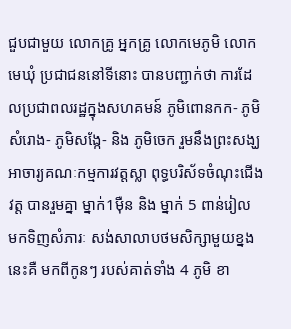ជួបជាមួយ លោកគ្រូ អ្នកគ្រូ លោកមេភូមិ លោក មេឃុំ ប្រជាជននៅទីនោះ បានបញ្ជាក់ថា ការដែលប្រជាពលរដ្ឋក្នុងសហគមន៍ ភូមិពោនកក- ភូមិសំរោង- ភូមិសង្កែ- និង ភូមិចេក រួមនឹងព្រះសង្ឃ អាចារ្យគណៈកម្មការវត្តស្លា ពុទ្ធបរិស័ទចំណុះជើងវត្ត បានរួមគ្នា ម្នាក់1ម៉ឺន និង ម្នាក់ 5 ពាន់រៀល មកទិញសំភារៈ សង់សាលាបថមសិក្សាមួយខ្នងនេះគឺ មកពីកូនៗ របស់គាត់ទាំង 4 ភូមិ ខា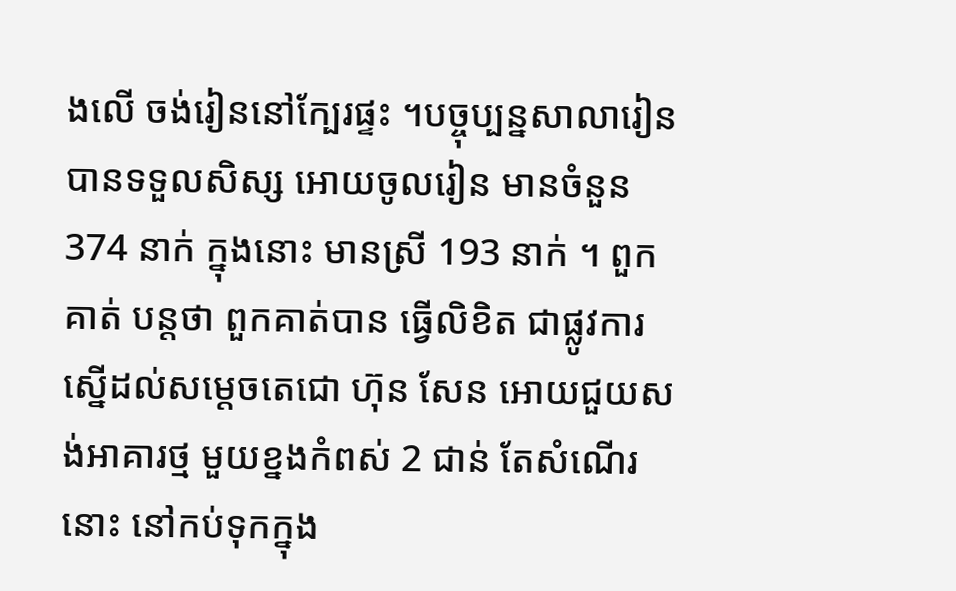ងលើ ចង់រៀននៅក្បែរផ្ទះ ។បច្ចុប្បន្នសាលារៀន បានទទួលសិស្ស អោយចូលរៀន មានចំនួន 374 នាក់ ក្នុងនោះ មានស្រី 193 នាក់ ។ ពួកគាត់ បន្តថា ពួកគាត់បាន ធ្វើលិខិត ជាផ្លូវការស្នើដល់សម្តេចតេជោ ហ៊ុន សែន អោយជួយសង់អាគារថ្ម មួយខ្នងកំពស់ 2 ជាន់ តែសំណើរនោះ នៅកប់ទុកក្នុង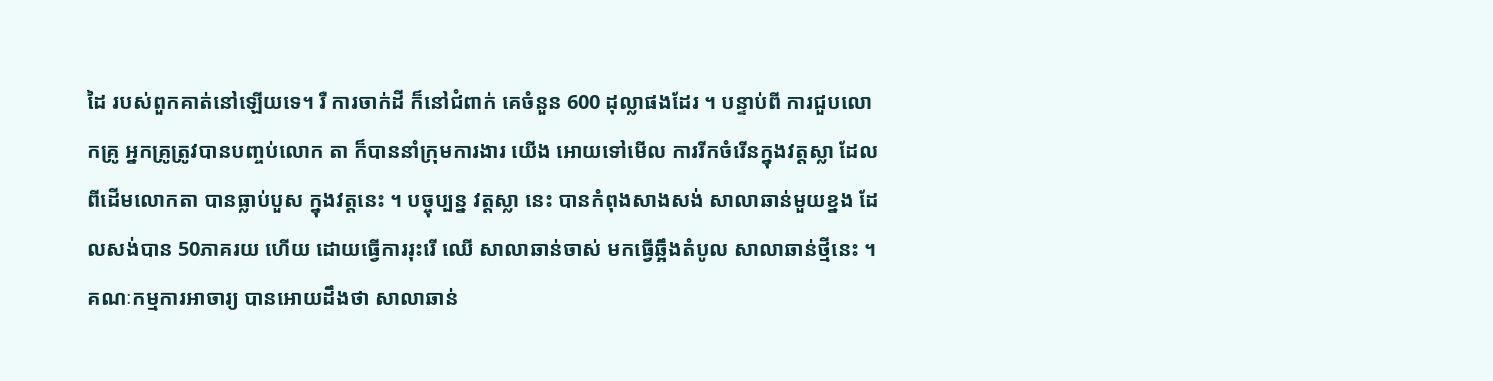ដៃ របស់ពួកគាត់នៅឡើយទេ។ រឺ ការចាក់ដី ក៏នៅជំពាក់ គេចំនួន 600 ដុល្លាផងដែរ ។ បន្ទាប់ពី ការជួបលោកគ្រូ អ្នកគ្រូត្រូវបានបញ្ចប់លោក តា ក៏បាននាំក្រុមការងារ យើង អោយទៅមើល ការរីកចំរើនក្នុងវត្តស្លា ដែលពីដើមលោកតា បានធ្លាប់បួស ក្នុងវត្តនេះ ។ បច្ចុប្បន្ន វត្តស្លា នេះ បានកំពុងសាងសង់ សាលាឆាន់មួយខ្នង ដែលសង់បាន 50ភាគរយ ហើយ ដោយធ្វើការរុះរើ ឈើ សាលាឆាន់ចាស់ មកធ្វើឆ្អឹងតំបូល សាលាឆាន់ថ្មីនេះ ។ គណៈកម្មការអាចារ្យ បានអោយដឹងថា សាលាឆាន់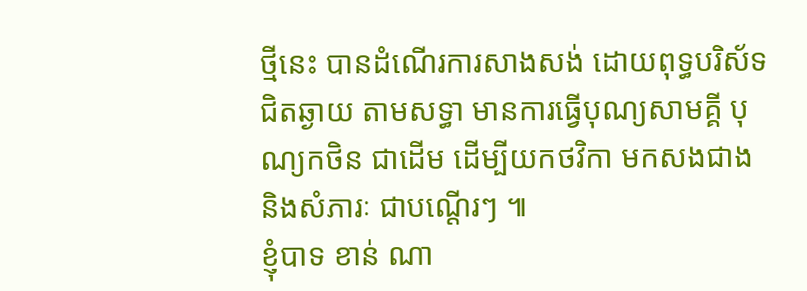ថ្មីនេះ បានដំណើរការសាងសង់ ដោយពុទ្ធបរិស័ទ ជិតឆ្ងាយ តាមសទ្ធា មានការធ្វើបុណ្យសាមគ្គី បុណ្យកថិន ជាដើម ដើម្បីយកថវិកា មកសងជាង និងសំភារៈ ជាបណ្តើរៗ ៕
ខ្ញុំបាទ ខាន់ ណា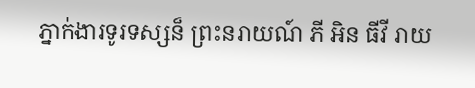ភ្នាក់ងារទូរទស្សន៏ ព្រះនរាយណ៍ ភី អិន ធីវី រាយ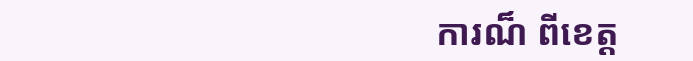ការណ៏ ពីខេត្ត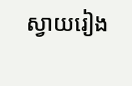ស្វាយរៀង